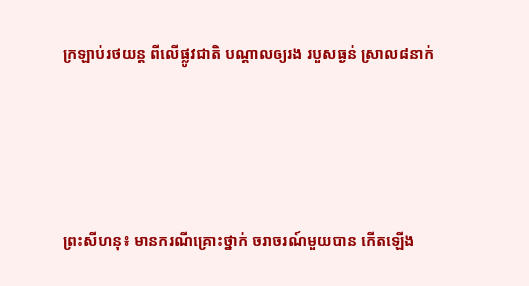ក្រឡាប់រថយន្ត ពីលើផ្លូវជាតិ បណ្តាលឲ្យរង របួសធ្ងន់ ស្រាល៨នាក់




ព្រះសីហនុ៖ មានករណីគ្រោះថ្នាក់ ចរាចរណ៍មួយបាន កើតឡើង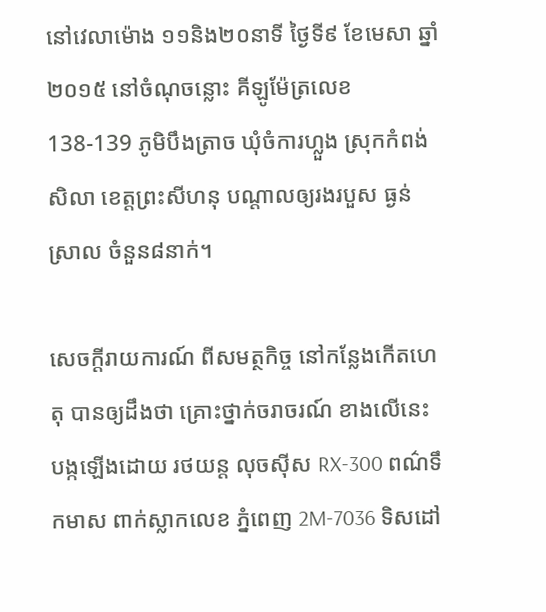នៅវេលាម៉ោង ១១និង២០នាទី ថៃ្ងទី៩ ខែមេសា ឆ្នាំ២០១៥ នៅចំណុចន្លោះ គីឡូម៉ែត្រលេខ 138-139 ភូមិបឹងត្រាច ឃុំចំការហ្លួង ស្រុកកំពង់សិលា ខេត្តព្រះសីហនុ បណ្តាលឲ្យរងរបួស ធ្ងន់ស្រាល ចំនួន៨នាក់។

សេចក្តីរាយការណ៍ ពីសមត្ថកិច្ច នៅកន្លែងកើតហេតុ បានឲ្យដឹងថា គ្រោះថ្នាក់ចរាចរណ៍ ខាងលើនេះ បង្កឡើងដោយ រថយន្ត លុចស៊ីស RX-300 ពណ៌ទឹកមាស ពាក់ស្លាកលេខ ភំ្នពេញ 2M-7036 ទិសដៅ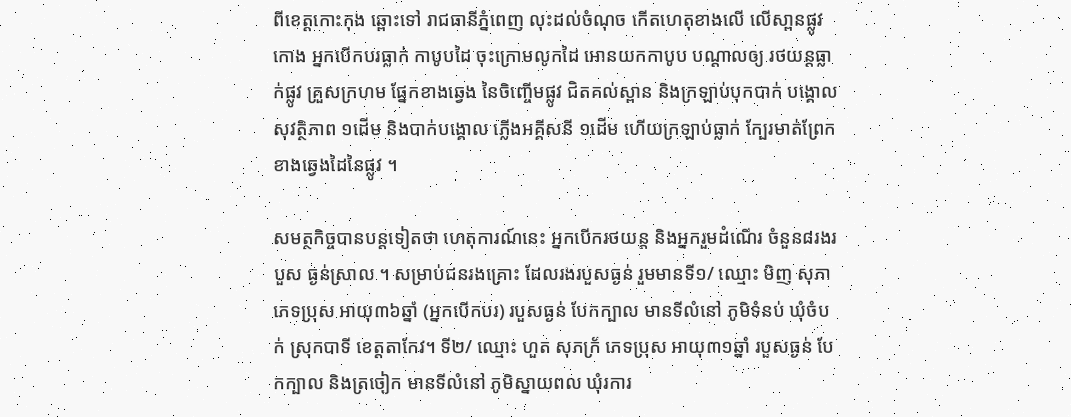ពីខេត្តកោះកុង ឆ្ពោះទៅ រាជធានីភំ្នពេញ លុះដល់ចំណុច កើតហេតុខាងលើ លើសា្ពនផ្លូវកោង អ្នកបើកបរធ្លាក់ កាបូបដៃ ចុះក្រោមលូកដៃ អោនយកកាបូប បណ្តាលឲ្យ រថយន្តធ្លាក់ផ្លូវ គ្រួសក្រហម ផ្នែកខាងឆ្វេង នៃចិញ្ចើមផ្លូវ ជិតគល់ស្ពាន និងក្រឡាប់បុកបាក់ បង្គោលសុវតិ្ថភាព ១ដើម និងបាក់បង្គោល ភ្លើងអគី្គសនី ១ដើម ហើយក្រឡាប់ធ្លាក់ ក្បែរមាត់ព្រែក ខាងឆ្វេងដៃនៃផ្លូវ ។

សមត្ថកិច្ចបានបន្តទៀតថា ហេតុការណ៍នេះ អ្នកបើករថយន្ត និងអ្នករួមដំណើរ ចំនួន៨រងរបួស ធ្ងន់ស្រាល ។ សម្រាប់ជនរងគ្រោះ ដែលរងរបួសធ្ងន់ រួមមានទី១/ ឈ្មោះ មិញ សុភា ភេទប្រុស អាយុ៣៦ឆ្នាំ (អ្នកបើកបរ) របួសធ្ងន់ បែកក្បាល មានទីលំនៅ ភូមិទំនប់ ឃុំចំបក់ ស្រុកបាទី ខេត្តតាកែវ។ ទី២/ ឈ្មោះ ហួត សុភក្រ័ ភេទប្រុស អាយុ៣១ឆ្នាំ របួសធ្ងន់ បែកក្បាល និងត្រចៀក មានទីលំនៅ ភូមិស្នាយពល ឃុំរការ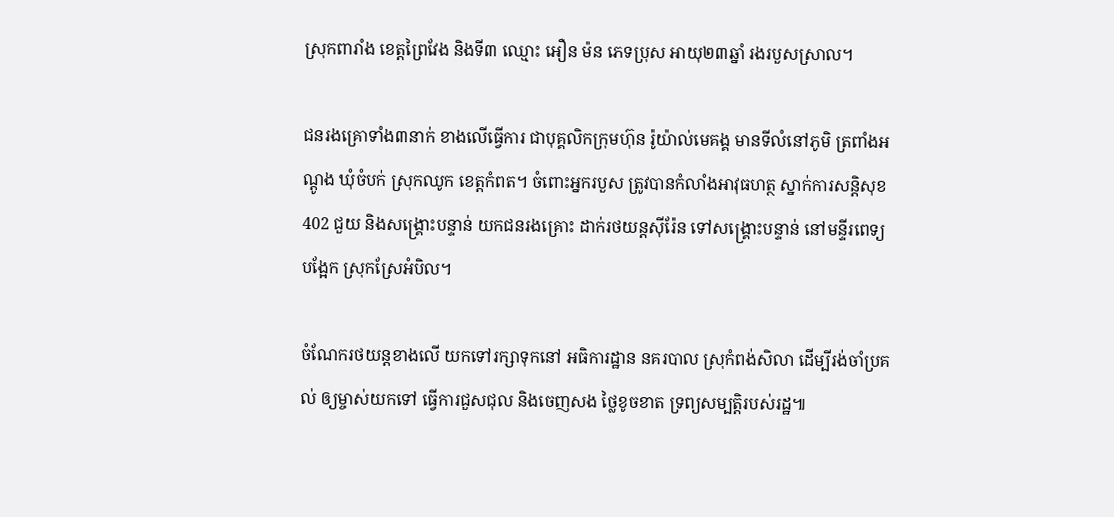ស្រុកពារាំង ខេត្តព្រៃវែង និងទី៣ ឈ្មោះ អឿន ម៉ន ភេទប្រុស អាយុ២៣ឆ្នាំ រងរបួសស្រាល។

ជនរងគ្រោទាំង៣នាក់ ខាងលើធើ្វការ ជាបុគ្គលិកក្រុមហ៊ុន រ៉ូយ៉ាល់មេគង្គ មានទីលំនៅភូមិ ត្រពាំងអណ្តូង ឃុំចំបក់ ស្រុកឈូក ខេត្តកំពត។ ចំពោះអ្នករបួស ត្រូវបានកំលាំងអាវុធហត្ថ ស្នាក់ការសនិ្តសុខ 402 ជួយ និងសង្រ្គោះបន្ទាន់ យកជនរងគ្រោះ ដាក់រថយន្តស៊ីរ៉ែន ទៅសង្រ្គោះបន្ទាន់ នៅមនី្ទរពេទ្យបង្អែក ស្រុកស្រែអំបិល។

ចំណែករថយន្តខាងលើ យកទៅរក្សាទុកនៅ អធិការដ្ឋាន នគរបាល ស្រុកំពង់សិលា ដើម្បីរង់ចាំប្រគល់ ឲ្យម្ចាស់យកទៅ ធ្វើការជួសជុល និងចេញសង ថ្លៃខូចខាត ទ្រព្យសម្បត្តិរបស់រដ្ឋ៕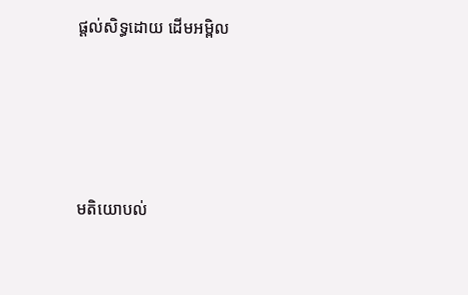ផ្តល់សិទ្ធដោយ ដើមអម្ពិល




មតិយោបល់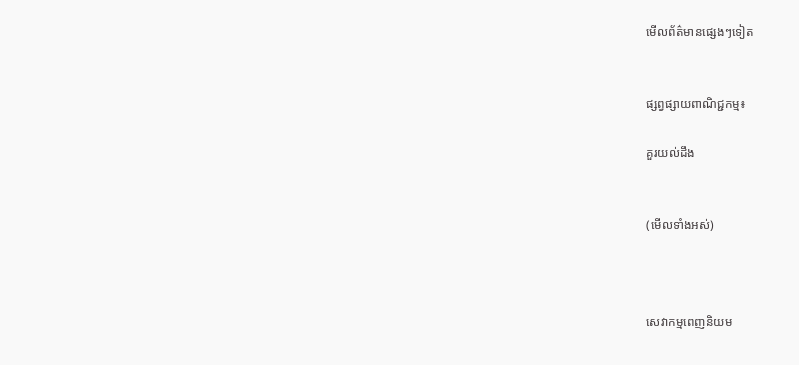មើលព័ត៌មានផ្សេងៗទៀត


ផ្សព្វផ្សាយពាណិជ្ជកម្ម៖

គួរយល់ដឹង


(មើលទាំងអស់)



សេវាកម្មពេញនិយម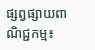ផ្សព្វផ្សាយពាណិជ្ជកម្ម៖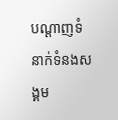បណ្តាញទំនាក់ទំនងសង្គម